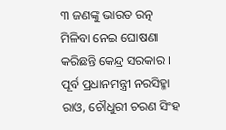୩ ଜଣଙ୍କୁ ଭାରତ ରତ୍ନ ମିଳିବା ନେଇ ଘୋଷଣା କରିଛନ୍ତି କେନ୍ଦ୍ର ସରକାର । ପୂର୍ବ ପ୍ରଧାନମନ୍ତ୍ରୀ ନରସିହ୍ମା ରାଓ, ଚୌଧୁରୀ ଚରଣ ସିଂହ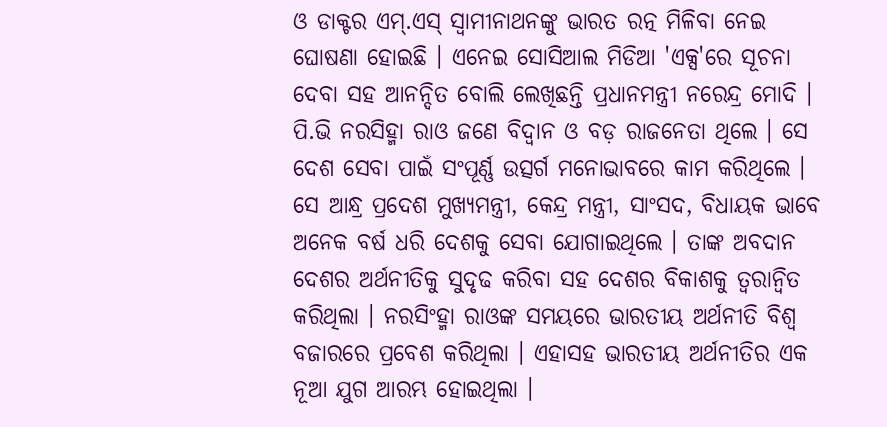ଓ ଡାକ୍ଟର ଏମ୍.ଏସ୍ ସ୍ୱାମୀନାଥନଙ୍କୁ ଭାରତ ରତ୍ନ ମିଳିବା ନେଇ ଘୋଷଣା ହୋଇଛି । ଏନେଇ ସୋସିଆଲ ମିଡିଆ 'ଏକ୍ସ'ରେ ସୂଚନା ଦେବା ସହ ଆନନ୍ଦିତ ବୋଲି ଲେଖିଛନ୍ତି ପ୍ରଧାନମନ୍ତ୍ରୀ ନରେନ୍ଦ୍ର ମୋଦି । ପି.ଭି ନରସିହ୍ମା ରାଓ ଜଣେ ବିଦ୍ୱାନ ଓ ବଡ଼ ରାଜନେତା ଥିଲେ । ସେ ଦେଶ ସେବା ପାଇଁ ସଂପୂର୍ଣ୍ଣ ଉତ୍ସର୍ଗ ମନୋଭାବରେ କାମ କରିଥିଲେ । ସେ ଆନ୍ଧ୍ର ପ୍ରଦେଶ ମୁଖ୍ୟମନ୍ତ୍ରୀ, କେନ୍ଦ୍ର ମନ୍ତ୍ରୀ, ସାଂସଦ, ବିଧାୟକ ଭାବେ ଅନେକ ବର୍ଷ ଧରି ଦେଶକୁ ସେବା ଯୋଗାଇଥିଲେ । ତାଙ୍କ ଅବଦାନ ଦେଶର ଅର୍ଥନୀତିକୁ ସୁଦୃଢ କରିବା ସହ ଦେଶର ବିକାଶକୁ ତ୍ୱରାନ୍ୱିତ କରିଥିଲା । ନରସିଂହ୍ମା ରାଓଙ୍କ ସମୟରେ ଭାରତୀୟ ଅର୍ଥନୀତି ବିଶ୍ୱ ବଜାରରେ ପ୍ରବେଶ କରିଥିଲା । ଏହାସହ ଭାରତୀୟ ଅର୍ଥନୀତିର ଏକ ନୂଆ ଯୁଗ ଆରମ୍ଭ ହୋଇଥିଲା ।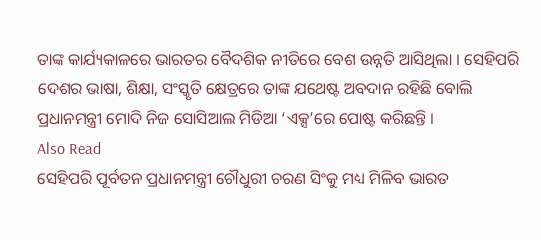ତାଙ୍କ କାର୍ଯ୍ୟକାଳରେ ଭାରତର ବୈଦଶିକ ନୀତିରେ ବେଶ ଉନ୍ନତି ଆସିଥିଲା । ସେହିପରି ଦେଶର ଭାଷା, ଶିକ୍ଷା, ସଂସ୍କୃତି କ୍ଷେତ୍ରରେ ତାଙ୍କ ଯଥେଷ୍ଟ ଅବଦାନ ରହିଛି ବୋଲି ପ୍ରଧାନମନ୍ତ୍ରୀ ମୋଦି ନିଜ ସୋସିଆଲ ମିଡିଆ ‘ଏକ୍ସ’ରେ ପୋଷ୍ଟ କରିଛନ୍ତି ।
Also Read
ସେହିପରି ପୂର୍ବତନ ପ୍ରଧାନମନ୍ତ୍ରୀ ଚୌଧୁରୀ ଚରଣ ସିଂକୁ ମଧ୍ୟ ମିଳିବ ଭାରତ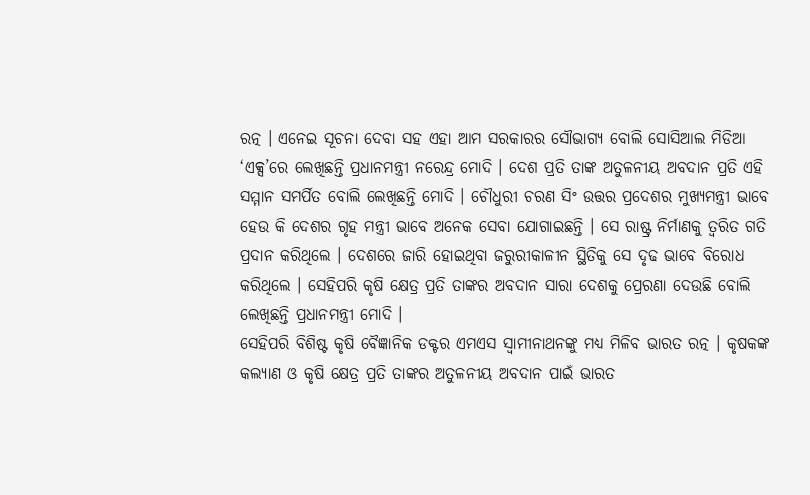ରତ୍ନ । ଏନେଇ ସୂଚନା ଦେବା ସହ ଏହା ଆମ ସରକାରର ସୌଭାଗ୍ୟ ବୋଲି ସୋସିଆଲ ମିଡିଆ ‘ଏକ୍ସ’ରେ ଲେଖିଛନ୍ତି ପ୍ରଧାନମନ୍ତ୍ରୀ ନରେନ୍ଦ୍ର ମୋଦି । ଦେଶ ପ୍ରତି ତାଙ୍କ ଅତୁଳନୀୟ ଅବଦାନ ପ୍ରତି ଏହି ସମ୍ମାନ ସମର୍ପିତ ବୋଲି ଲେଖିଛନ୍ତି ମୋଦି । ଚୌଧୁରୀ ଚରଣ ସିଂ ଉତ୍ତର ପ୍ରଦେଶର ମୁଖ୍ୟମନ୍ତ୍ରୀ ଭାବେ ହେଉ କି ଦେଶର ଗୃହ ମନ୍ତ୍ରୀ ଭାବେ ଅନେକ ସେବା ଯୋଗାଇଛନ୍ତି । ସେ ରାଷ୍ଟ୍ର ନିର୍ମାଣକୁ ତ୍ୱରିତ ଗତି ପ୍ରଦାନ କରିଥିଲେ । ଦେଶରେ ଜାରି ହୋଇଥିବା ଜରୁରୀକାଳୀନ ସ୍ଥିତିକୁ ସେ ଦୃଢ ଭାବେ ବିରୋଧ କରିଥିଲେ । ସେହିପରି କୃଷି କ୍ଷେତ୍ର ପ୍ରତି ତାଙ୍କର ଅବଦାନ ସାରା ଦେଶକୁ ପ୍ରେରଣା ଦେଉଛି ବୋଲି ଲେଖିଛନ୍ତି ପ୍ରଧାନମନ୍ତ୍ରୀ ମୋଦି ।
ସେହିପରି ବିଶିଷ୍ଟ କୃଷି ବୈଜ୍ଞାନିକ ଡକ୍ଟର ଏମଏସ ସ୍ୱାମୀନାଥନଙ୍କୁ ମଧ୍ୟ ମିଳିବ ଭାରତ ରତ୍ନ । କୃଷକଙ୍କ କଲ୍ୟାଣ ଓ କୃଷି କ୍ଷେତ୍ର ପ୍ରତି ତାଙ୍କର ଅତୁଳନୀୟ ଅବଦାନ ପାଇଁ ଭାରତ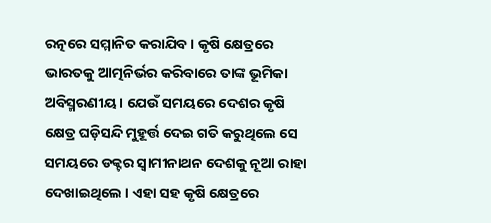ରତ୍ନରେ ସମ୍ମାନିତ କରାଯିବ । କୃଷି କ୍ଷେତ୍ରରେ ଭାରତକୁ ଆତ୍ମନିର୍ଭର କରିବାରେ ତାଙ୍କ ଭୂମିକା ଅବିସ୍ମରଣୀୟ । ଯେଉଁ ସମୟରେ ଦେଶର କୃଷି କ୍ଷେତ୍ର ଘଡ଼ିସନ୍ଦି ମୁହୂର୍ତ୍ତ ଦେଇ ଗତି କରୁଥିଲେ ସେ ସମୟରେ ଡକ୍ଟର ସ୍ୱାମୀନାଥନ ଦେଶକୁ ନୂଆ ରାହା ଦେଖାଇଥିଲେ । ଏହା ସହ କୃଷି କ୍ଷେତ୍ରରେ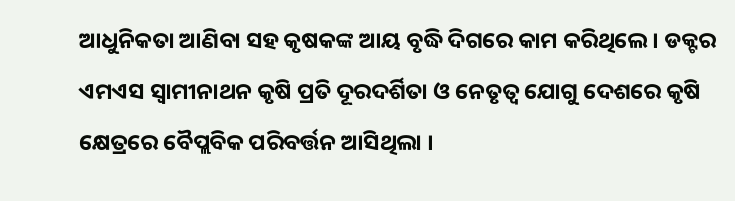ଆଧୁନିକତା ଆଣିବା ସହ କୃଷକଙ୍କ ଆୟ ବୃଦ୍ଧି ଦିଗରେ କାମ କରିଥିଲେ । ଡକ୍ଟର ଏମଏସ ସ୍ୱାମୀନାଥନ କୃଷି ପ୍ରତି ଦୂରଦର୍ଶିତା ଓ ନେତୃତ୍ୱ ଯୋଗୁ ଦେଶରେ କୃଷି କ୍ଷେତ୍ରରେ ବୈପ୍ଲବିକ ପରିବର୍ତ୍ତନ ଆସିଥିଲା ।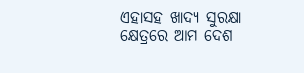ଏହାସହ ଖାଦ୍ୟ ସୁରକ୍ଷା କ୍ଷେତ୍ରରେ ଆମ ଦେଶ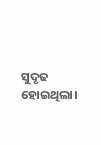ସୁଦୃଢ ହୋଇଥିଲା।